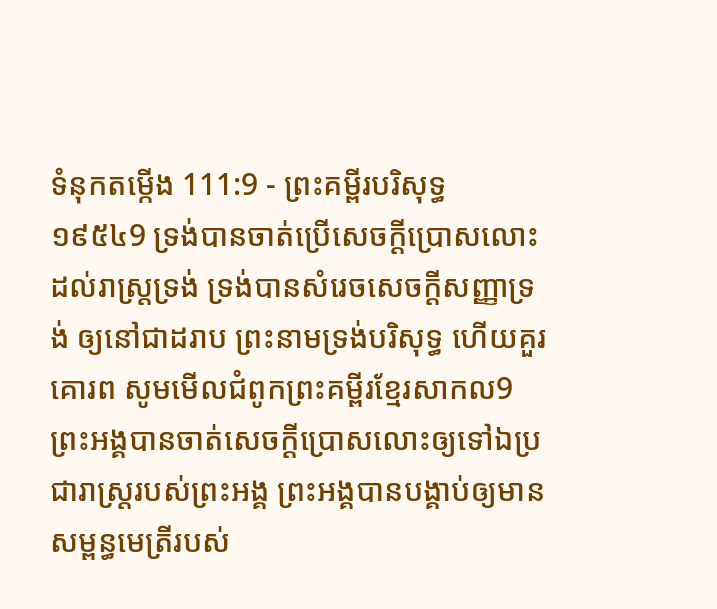ទំនុកតម្កើង 111:9 - ព្រះគម្ពីរបរិសុទ្ធ ១៩៥៤9 ទ្រង់បានចាត់ប្រើសេចក្ដីប្រោសលោះដល់រាស្ត្រទ្រង់ ទ្រង់បានសំរេចសេចក្ដីសញ្ញាទ្រង់ ឲ្យនៅជាដរាប ព្រះនាមទ្រង់បរិសុទ្ធ ហើយគួរគោរព សូមមើលជំពូកព្រះគម្ពីរខ្មែរសាកល9 ព្រះអង្គបានចាត់សេចក្ដីប្រោសលោះឲ្យទៅឯប្រជារាស្ត្ររបស់ព្រះអង្គ ព្រះអង្គបានបង្គាប់ឲ្យមានសម្ពន្ធមេត្រីរបស់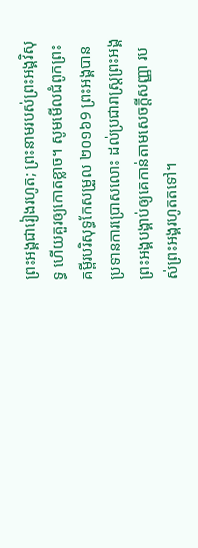ព្រះអង្គជារៀងរហូត; ព្រះនាមរបស់ព្រះអង្គវិសុទ្ធ ហើយគួរឲ្យកោតខ្លាច។ សូមមើលជំពូកព្រះគម្ពីរបរិសុទ្ធកែសម្រួល ២០១៦9 ព្រះអង្គបានប្រទានការប្រោសលោះ ដល់ប្រជារាស្ត្រព្រះអង្គ ព្រះអង្គបង្គាប់ឲ្យគេកាន់តាមសេចក្ដីសញ្ញា របស់ព្រះអង្គរហូតតទៅ។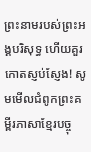ព្រះនាមរបស់ព្រះអង្គបរិសុទ្ធ ហើយគួរកោតស្ញប់ស្ញែង! សូមមើលជំពូកព្រះគម្ពីរភាសាខ្មែរបច្ចុ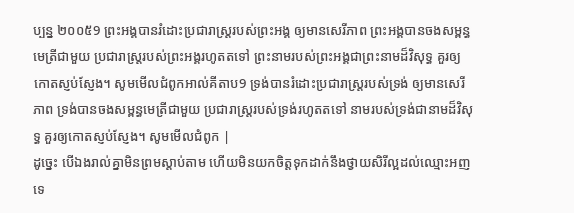ប្បន្ន ២០០៥9 ព្រះអង្គបានរំដោះប្រជារាស្ត្ររបស់ព្រះអង្គ ឲ្យមានសេរីភាព ព្រះអង្គបានចងសម្ពន្ធមេត្រីជាមួយ ប្រជារាស្ត្ររបស់ព្រះអង្គរហូតតទៅ ព្រះនាមរបស់ព្រះអង្គជាព្រះនាមដ៏វិសុទ្ធ គួរឲ្យកោតស្ញប់ស្ញែង។ សូមមើលជំពូកអាល់គីតាប9 ទ្រង់បានរំដោះប្រជារាស្ត្ររបស់ទ្រង់ ឲ្យមានសេរីភាព ទ្រង់បានចងសម្ពន្ធមេត្រីជាមួយ ប្រជារាស្ត្ររបស់ទ្រង់រហូតតទៅ នាមរបស់ទ្រង់ជានាមដ៏វិសុទ្ធ គួរឲ្យកោតស្ញប់ស្ញែង។ សូមមើលជំពូក |
ដូច្នេះ បើឯងរាល់គ្នាមិនព្រមស្តាប់តាម ហើយមិនយកចិត្តទុកដាក់នឹងថ្វាយសិរីល្អដល់ឈ្មោះអញទេ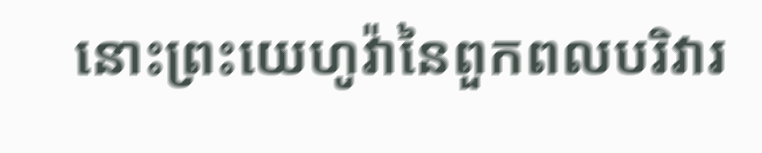នោះព្រះយេហូវ៉ានៃពួកពលបរិវារ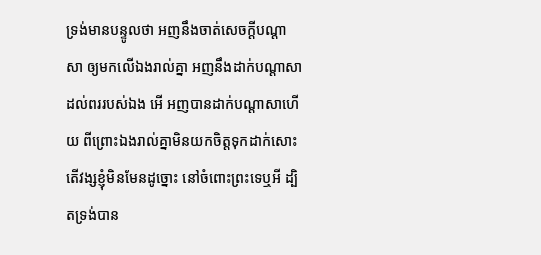ទ្រង់មានបន្ទូលថា អញនឹងចាត់សេចក្ដីបណ្តាសា ឲ្យមកលើឯងរាល់គ្នា អញនឹងដាក់បណ្តាសាដល់ពររបស់ឯង អើ អញបានដាក់បណ្តាសាហើយ ពីព្រោះឯងរាល់គ្នាមិនយកចិត្តទុកដាក់សោះ
តើវង្សខ្ញុំមិនមែនដូច្នោះ នៅចំពោះព្រះទេឬអី ដ្បិតទ្រង់បាន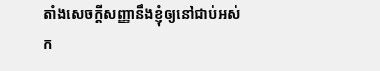តាំងសេចក្ដីសញ្ញានឹងខ្ញុំឲ្យនៅជាប់អស់ក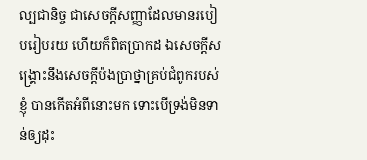ល្បជានិច្ច ជាសេចក្ដីសញ្ញាដែលមានរបៀបរៀបរយ ហើយក៏ពិតប្រាកដ ឯសេចក្ដីសង្គ្រោះនឹងសេចក្ដីប៉ងប្រាថ្នាគ្រប់ជំពូករបស់ខ្ញុំ បានកើតអំពីនោះមក ទោះបើទ្រង់មិនទាន់ឲ្យដុះ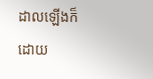ដាលឡើងក៏ដោយ